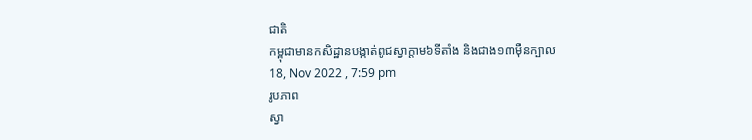ជាតិ
កម្ពុជាមានកសិដ្ឋានបង្កាត់ពូជស្វាក្ដាម៦ទីតាំង និងជាង១៣ម៉ឺនក្បាល
18, Nov 2022 , 7:59 pm
រូបភាព
ស្វា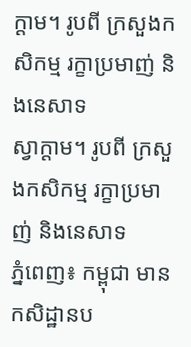ក្ដាម។ រូបពី ក្រសួងកសិកម្ម រក្ខាប្រមាញ់ និងនេសាទ
ស្វាក្ដាម។ រូបពី ក្រសួងកសិកម្ម រក្ខាប្រមាញ់ និងនេសាទ
ភ្នំពេញ៖ កម្ពុជា មានកសិដ្ឋានប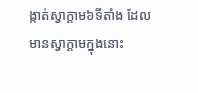ង្កាត់ស្វាក្ដាម៦ទីតាំង ដែលមានស្វាក្ដាមក្នុងនោះ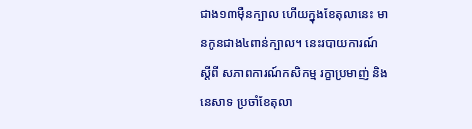ជាង១៣ម៉ឺនក្បាល ហើយក្នុងខែតុលានេះ មានកូនជាង៤ពាន់ក្បាល។ នេះរបាយការណ៍ ស្ដីពី សភាពការណ៍កសិកម្ម រក្ខាប្រមាញ់ និងនេសាទ ប្រចាំខែតុលា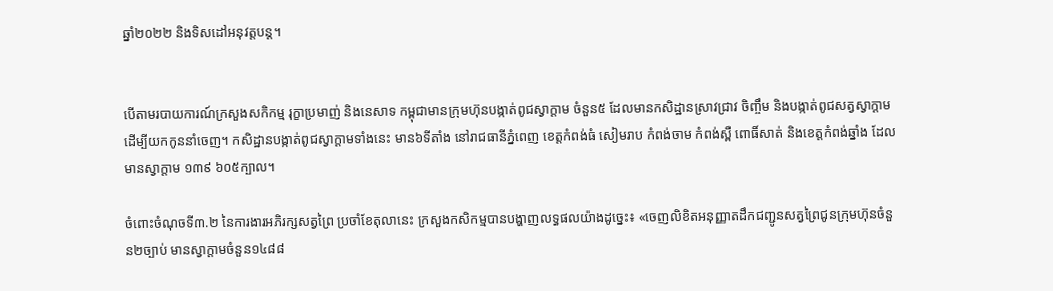ឆ្នាំ២០២២ និងទិសដៅអនុវត្តបន្ត។


បើតាមរបាយការណ៍ក្រសួងសកិកម្ម រុក្ខាប្រមាញ់ និងនេសាទ កម្ពុជាមានក្រុមហ៊ុនបង្កាត់ពូជស្វាក្ដាម ចំនួន៥ ដែលមានកសិដ្ឋានស្រាវជ្រាវ ចិញ្ចឹម និងបង្កាត់ពូជសត្វស្វាក្ដាម ដើម្បីយកកូននាំចេញ។ កសិដ្ឋានបង្កាត់ពូជស្វាក្ដាមទាំងនេះ មាន៦ទីតាំង នៅរាជធានីភ្នំពេញ ខេត្តកំពង់ធំ សៀមរាប កំពង់ចាម កំពង់ស្ពឺ ពោធិ៍សាត់ និងខេត្តកំពង់ឆ្នាំង ដែលមានស្វាក្ដាម ១៣៩ ៦០៥ក្បាល។

ចំពោះចំណុចទី៣.២ នៃការងារអភិរក្សសត្វព្រៃ ប្រចាំខែតុលានេះ ក្រសួងកសិកម្មបានបង្ហាញលទ្ធផលយ៉ាងដូច្នេះ៖ «ចេញលិខិតអនុញ្ញាតដឹកជញ្ជូនសត្វព្រៃជូនក្រុមហ៊ុនចំនួន២ច្បាប់ មានស្វាក្ដាមចំនួន១៤៨៨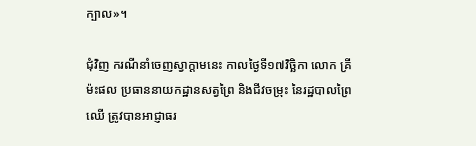ក្បាល»។

ជុំវិញ ករណីនាំចេញស្វាក្ដាមនេះ កាលថ្ងៃទី១៧វិច្ឆិកា លោក គ្រី ម៉ះផល ប្រធាននាយកដ្ឋានសត្វព្រៃ និងជីវចម្រុះ នៃរដ្ឋបាលព្រៃឈើ ត្រូវបានអាជ្ញាធរ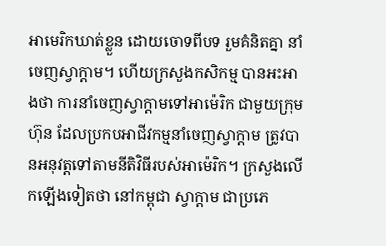អាមេរិកឃាត់ខ្លួន ដោយចោទពីបទ រួមគំនិតគ្នា នាំចេញស្វាក្ដាម។ ហើយក្រសួងកសិកម្ម បានអះអាងថា ការនាំចេញស្វាក្តាមទៅអាម៉េរិក ជាមួយក្រុមហ៊ុន ដែលប្រកបអាជីវកម្មនាំចេញស្វាក្តាម ត្រូវបានអនុវត្តទៅតាមនីតិវិធីរបស់អាម៉េរិក។ ក្រសួងលើកឡើងទៀតថា នៅកម្ពុជា ស្វាក្តាម ជាប្រភេ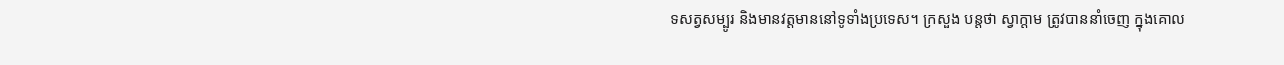ទសត្វសម្បូរ និងមានវត្តមាននៅទូទាំងប្រទេស។ ក្រសួង បន្តថា ស្វាក្តាម ត្រូវបាននាំចេញ ក្នុងគោល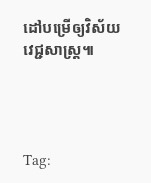ដៅបម្រើឲ្យវិស័យវេជ្ជសាស្រ្ត៕




Tag: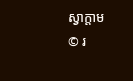ស្វាក្ដាម
© រ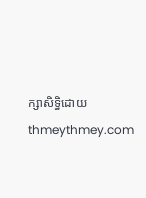ក្សាសិទ្ធិដោយ thmeythmey.com